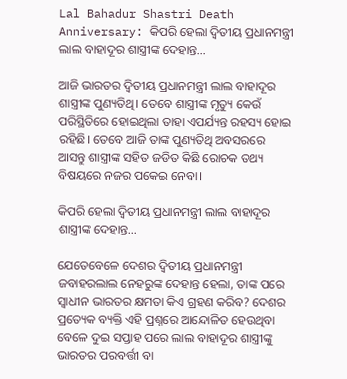Lal Bahadur Shastri Death Anniversary: କିପରି ହେଲା ଦ୍ୱିତୀୟ ପ୍ରଧାନମନ୍ତ୍ରୀ ଲାଲ ବାହାଦୂର ଶାସ୍ତ୍ରୀଙ୍କ ଦେହାନ୍ତ…

ଆଜି ଭାରତର ଦ୍ୱିତୀୟ ପ୍ରଧାନମନ୍ତ୍ରୀ ଲାଲ ବାହାଦୂର ଶାସ୍ତ୍ରୀଙ୍କ ପୁଣ୍ୟତିଥି। ତେବେ ଶାସ୍ତ୍ରୀଙ୍କ ମୃତ୍ୟୁ କେଉଁ ପରିସ୍ଥିତିରେ ହୋଇଥିଲା ତାହା ଏପର୍ଯ୍ୟନ୍ତ ରହସ୍ୟ ହୋଇ ରହିଛି। ତେବେ ଆଜି ତାଙ୍କ ପୁଣ୍ୟତିଥି ଅବସରରେ ଆସନ୍ତୁ ଶାସ୍ତ୍ରୀଙ୍କ ସହିତ ଜଡିତ କିଛି ରୋଚକ ତଥ୍ୟ ବିଷୟରେ ନଜର ପକେଇ ନେବା।

କିପରି ହେଲା ଦ୍ୱିତୀୟ ପ୍ରଧାନମନ୍ତ୍ରୀ ଲାଲ ବାହାଦୂର ଶାସ୍ତ୍ରୀଙ୍କ ଦେହାନ୍ତ…

ଯେତେବେଳେ ଦେଶର ଦ୍ୱିତୀୟ ପ୍ରଧାନମନ୍ତ୍ରୀ ଜବାହରଲାଲ ନେହରୁଙ୍କ ଦେହାନ୍ତ ହେଲା, ତାଙ୍କ ପରେ ସ୍ୱାଧୀନ ଭାରତର କ୍ଷମତା କିଏ ଗ୍ରହଣ କରିବ? ଦେଶର ପ୍ରତ୍ୟେକ ବ୍ୟକ୍ତି ଏହି ପ୍ରଶ୍ନରେ ଆନ୍ଦୋଳିତ ହେଉଥିବା ବେଳେ ଦୁଇ ସପ୍ତାହ ପରେ ଲାଲ ବାହାଦୂର ଶାସ୍ତ୍ରୀଙ୍କୁ ଭାରତର ପରବର୍ତ୍ତୀ ବା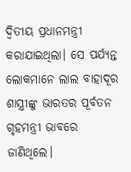ଦ୍ୱିତୀୟ ପ୍ରଧାନମନ୍ତ୍ରୀ କରାଯାଇଥିଲା। ସେ ପର୍ଯ୍ୟନ୍ତ ଲୋକମାନେ ଲାଲ ବାହାଦୂର ଶାସ୍ତ୍ରୀଙ୍କୁ ଭାରତର ପୂର୍ବତନ ଗୃହମନ୍ତ୍ରୀ ଭାବରେ ଜାଣିଥିଲେ।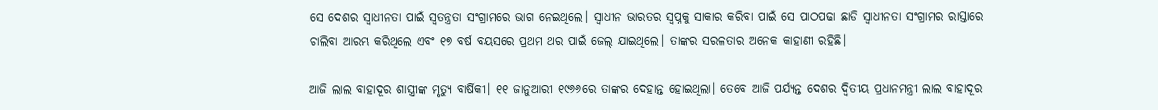ସେ ଦେଶର ସ୍ୱାଧୀନତା ପାଇଁ ସ୍ୱତନ୍ତ୍ରତା ସଂଗ୍ରାମରେ ଭାଗ ନେଇଥିଲେ। ସ୍ୱାଧୀନ ଭାରତର ସ୍ୱପ୍ନକୁ ସାକାର କରିବା ପାଇଁ ସେ ପାଠପଢା ଛାଡି ସ୍ୱାଧୀନତା ସଂଗ୍ରାମର ରାସ୍ତାରେ ଚାଲିବା ଆରମ୍ଭ କରିଥିଲେ ଏବଂ ୧୭ ବର୍ଷ ବୟସରେ ପ୍ରଥମ ଥର ପାଇଁ ଜେଲ୍‌ ଯାଇଥିଲେ। ତାଙ୍କର ସରଳତାର ଅନେକ କାହାଣୀ ରହିଛି।

ଆଜି ଲାଲ ବାହାଦୂର ଶାସ୍ତ୍ରୀଙ୍କ ମୃତ୍ୟୁ ବାର୍ଷିକୀ। ୧୧ ଜାନୁଆରୀ ୧୯୬୬ରେ ତାଙ୍କର ଦେହାନ୍ତ ହୋଇଥିଲା। ତେବେ ଆଜି ପର୍ଯ୍ୟନ୍ତ ଦେଶର ଦ୍ୱିତୀୟ ପ୍ରଧାନମନ୍ତ୍ରୀ ଲାଲ ବାହାଦୂର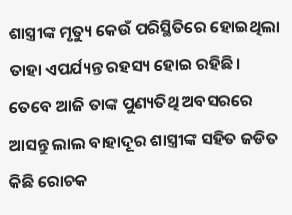ଶାସ୍ତ୍ରୀଙ୍କ ମୃତ୍ୟୁ କେଉଁ ପରିସ୍ଥିତିରେ ହୋଇଥିଲା ତାହା ଏପର୍ଯ୍ୟନ୍ତ ରହସ୍ୟ ହୋଇ ରହିଛି। ତେବେ ଆଜି ତାଙ୍କ ପୁଣ୍ୟତିଥି ଅବସରରେ ଆସନ୍ତୁ ଲାଲ ବାହାଦୂର ଶାସ୍ତ୍ରୀଙ୍କ ସହିତ ଜଡିତ କିଛି ରୋଚକ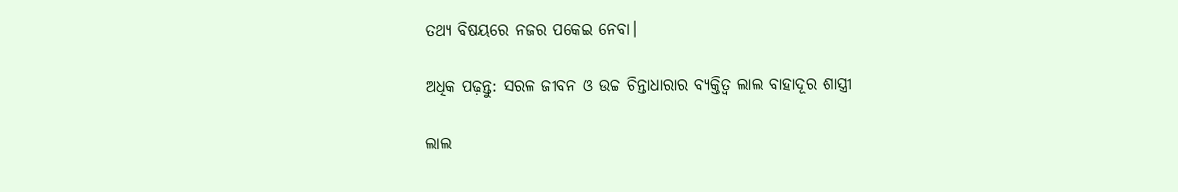ତଥ୍ୟ ବିଷୟରେ ନଜର ପକେଇ ନେବା।

ଅଧିକ ପଢ଼ନ୍ତୁ: ସରଳ ଜୀବନ ଓ ଉଚ୍ଚ ଚିନ୍ତାଧାରାର ବ୍ୟକ୍ତିତ୍ୱ ଲାଲ ବାହାଦୂର ଶାସ୍ତ୍ରୀ

ଲାଲ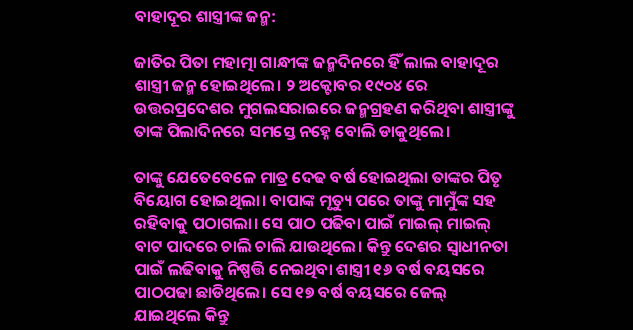ବାହାଦୂର ଶାସ୍ତ୍ରୀଙ୍କ ଜନ୍ମ:

ଜାତିର ପିତା ମହାତ୍ମା ଗାନ୍ଧୀଙ୍କ ଜନ୍ମଦିନରେ ହିଁ ଲାଲ ବାହାଦୂର ଶାସ୍ତ୍ରୀ ଜନ୍ମ ହୋଇଥିଲେ। ୨ ଅକ୍ଟୋବର ୧୯୦୪ ରେ ଉତ୍ତରପ୍ରଦେଶର ମୁଗଲସରାଇରେ ଜନ୍ମଗ୍ରହଣ କରିଥିବା ଶାସ୍ତ୍ରୀଙ୍କୁ ତାଙ୍କ ପିଲାଦିନରେ ସମସ୍ତେ ନହ୍ନେ ବୋଲି ଡାକୁଥିଲେ।

ତାଙ୍କୁ ଯେତେବେଳେ ମାତ୍ର ଦେଢ ବର୍ଷ ହୋଇଥିଲା ତାଙ୍କର ପିତୃ ବିୟୋଗ ହୋଇଥିଲା। ବାପାଙ୍କ ମୃତ୍ୟୁ ପରେ ତାଙ୍କୁ ମାମୁଁଙ୍କ ସହ ରହିବାକୁ ପଠାଗଲା। ସେ ପାଠ ପଢିବା ପାଇଁ ମାଇଲ୍ ମାଇଲ୍ ବାଟ ପାଦରେ ଚାଲି ଚାଲି ଯାଉଥିଲେ। କିନ୍ତୁ ଦେଶର ସ୍ୱାଧୀନତା ପାଇଁ ଲଢିବାକୁ ନିଷ୍ପତ୍ତି ନେଇଥିବା ଶାସ୍ତ୍ରୀ ୧୬ ବର୍ଷ ବୟସରେ ପାଠପଢା ଛାଡିଥିଲେ। ସେ ୧୭ ବର୍ଷ ବୟସରେ ଜେଲ୍‌ ଯାଇଥିଲେ କିନ୍ତୁ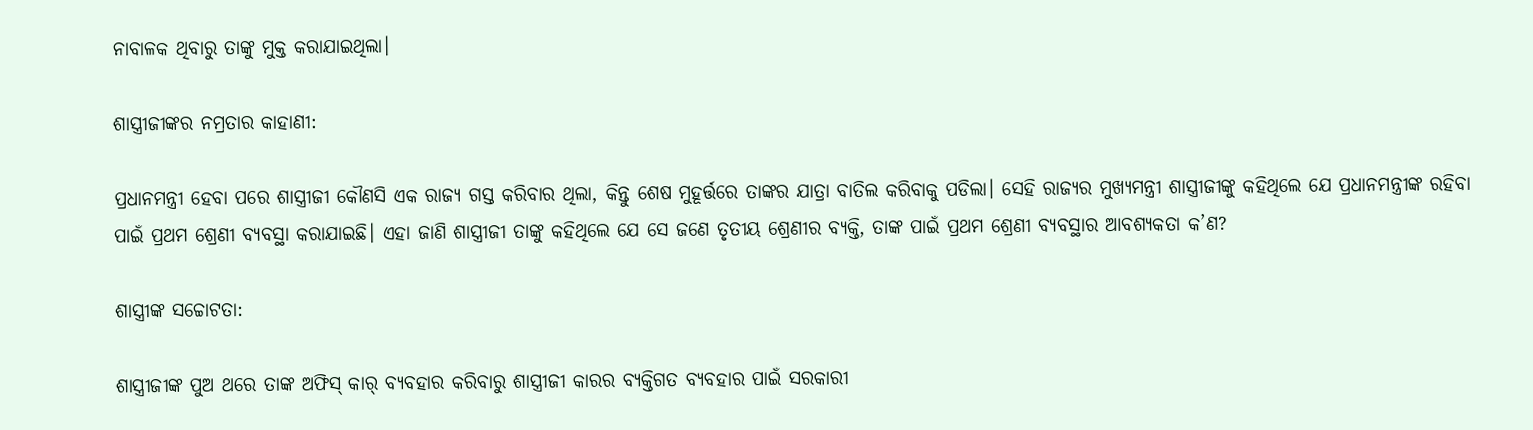ନାବାଳକ ଥିବାରୁ ତାଙ୍କୁ ମୁକ୍ତ କରାଯାଇଥିଲା।

ଶାସ୍ତ୍ରୀଜୀଙ୍କର ନମ୍ରତାର କାହାଣୀ:

ପ୍ରଧାନମନ୍ତ୍ରୀ ହେବା ପରେ ଶାସ୍ତ୍ରୀଜୀ କୌଣସି ଏକ ରାଜ୍ୟ ଗସ୍ତ କରିବାର ଥିଲା, କିନ୍ତୁ ଶେଷ ମୁହୂର୍ତ୍ତରେ ତାଙ୍କର ଯାତ୍ରା ବାତିଲ କରିବାକୁ ପଡିଲା। ସେହି ରାଜ୍ୟର ମୁଖ୍ୟମନ୍ତ୍ରୀ ଶାସ୍ତ୍ରୀଜୀଙ୍କୁ କହିଥିଲେ ଯେ ପ୍ରଧାନମନ୍ତ୍ରୀଙ୍କ ରହିବା ପାଇଁ ପ୍ରଥମ ଶ୍ରେଣୀ ବ୍ୟବସ୍ଥା କରାଯାଇଛି। ଏହା ଜାଣି ଶାସ୍ତ୍ରୀଜୀ ତାଙ୍କୁ କହିଥିଲେ ଯେ ସେ ଜଣେ ତୃତୀୟ ଶ୍ରେଣୀର ବ୍ୟକ୍ତି, ତାଙ୍କ ପାଇଁ ପ୍ରଥମ ଶ୍ରେଣୀ ବ୍ୟବସ୍ଥାର ଆବଶ୍ୟକତା କ’ଣ?

ଶାସ୍ତ୍ରୀଙ୍କ ସଚ୍ଚୋଟତା:

ଶାସ୍ତ୍ରୀଜୀଙ୍କ ପୁଅ ଥରେ ତାଙ୍କ ଅଫିସ୍ କାର୍ ବ୍ୟବହାର କରିବାରୁ ଶାସ୍ତ୍ରୀଜୀ କାରର ବ୍ୟକ୍ତିଗତ ବ୍ୟବହାର ପାଇଁ ସରକାରୀ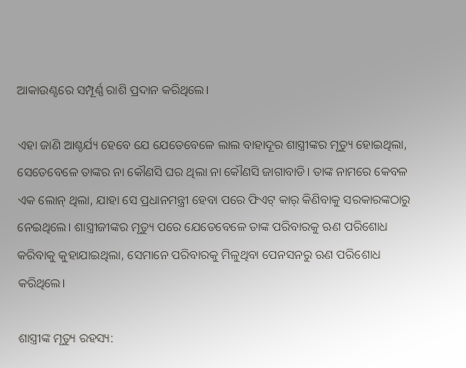ଆକାଉଣ୍ଟରେ ସମ୍ପୂର୍ଣ୍ଣ ରାଶି ପ୍ରଦାନ କରିଥିଲେ।

ଏହା ଜାଣି ଆଶ୍ଚର୍ଯ୍ୟ ହେବେ ଯେ ଯେତେବେଳେ ଲାଲ ବାହାଦୂର ଶାସ୍ତ୍ରୀଙ୍କର ମୃତ୍ୟୁ ହୋଇଥିଲା, ସେତେବେଳେ ତାଙ୍କର ନା କୌଣସି ଘର ଥିଲା ନା କୌଣସି ଜାଗାବାଡି। ତାଙ୍କ ନାମରେ କେବଳ ଏକ ଲୋନ୍ ଥିଲା, ଯାହା ସେ ପ୍ରଧାନମନ୍ତ୍ରୀ ହେବା ପରେ ଫିଏଟ୍ କାର୍‌ କିଣିବାକୁ ସରକାରଙ୍କଠାରୁ ନେଇଥିଲେ। ଶାସ୍ତ୍ରୀଜୀଙ୍କର ମୃତ୍ୟୁ ପରେ ଯେତେବେଳେ ତାଙ୍କ ପରିବାରକୁ ଋଣ ପରିଶୋଧ କରିବାକୁ କୁହାଯାଇଥିଲା, ସେମାନେ ପରିବାରକୁ ମିଳୁଥିବା ପେନସନରୁ ଋଣ ପରିଶୋଧ କରିଥିଲେ।

ଶାସ୍ତ୍ରୀଙ୍କ ମୃତ୍ୟୁ ରହସ୍ୟ: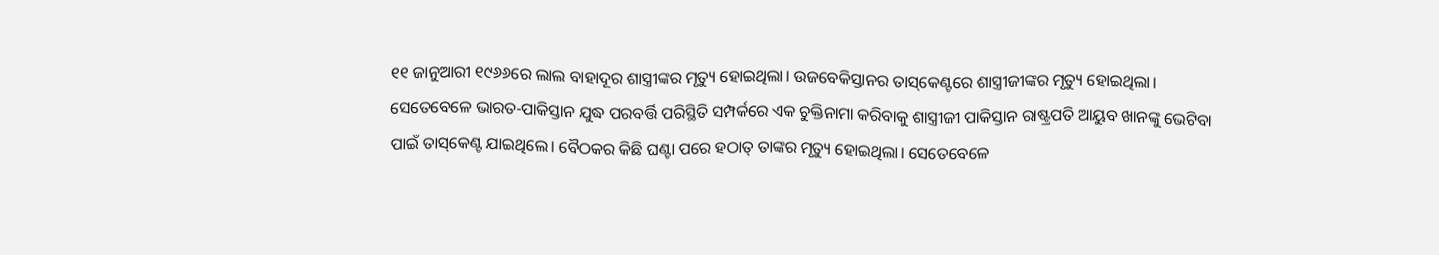୧୧ ଜାନୁଆରୀ ୧୯୬୬ରେ ଲାଲ ବାହାଦୂର ଶାସ୍ତ୍ରୀଙ୍କର ମୃତ୍ୟୁ ହୋଇଥିଲା। ଉଜବେକିସ୍ତାନର ତାସ୍‌କେଣ୍ଟରେ ଶାସ୍ତ୍ରୀଜୀଙ୍କର ମୃତ୍ୟୁ ହୋଇଥିଲା। ସେତେବେଳେ ଭାରତ-ପାକିସ୍ତାନ ଯୁଦ୍ଧ ପରବର୍ତ୍ତି ପରିସ୍ଥିତି ସମ୍ପର୍କରେ ଏକ ଚୁକ୍ତିନାମା କରିବାକୁ ଶାସ୍ତ୍ରୀଜୀ ପାକିସ୍ତାନ ରାଷ୍ଟ୍ରପତି ଆୟୁବ ଖାନଙ୍କୁ ଭେଟିବା ପାଇଁ ତାସ୍‌କେଣ୍ଟ ଯାଇଥିଲେ। ବୈଠକର କିଛି ଘଣ୍ଟା ପରେ ହଠାତ୍ ତାଙ୍କର ମୃତ୍ୟୁ ହୋଇଥିଲା। ସେତେବେଳେ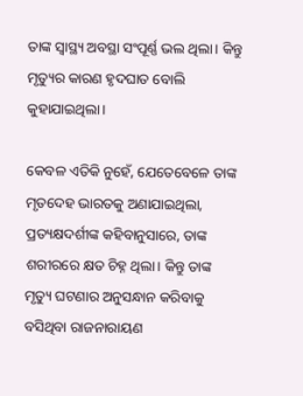ତାଙ୍କ ସ୍ୱାସ୍ଥ୍ୟ ଅବସ୍ଥା ସଂପୂର୍ଣ୍ଣ ଭଲ ଥିଲା। କିନ୍ତୁ ମୃତ୍ୟୁର କାରଣ ହୃଦଘାତ ବୋଲି କୁହାଯାଇଥିଲା।

କେବଳ ଏତିକି ନୁହେଁ, ଯେତେବେଳେ ତାଙ୍କ ମୃତଦେହ ଭାରତକୁ ଅଣାଯାଇଥିଲା, ପ୍ରତ୍ୟକ୍ଷଦର୍ଶୀଙ୍କ କହିବାନୁସାରେ, ତାଙ୍କ ଶରୀରରେ କ୍ଷତ ଚିହ୍ନ ଥିଲା। କିନ୍ତୁ ତାଙ୍କ ମୃତ୍ୟୁ ଘଟଣାର ଅନୁସନ୍ଧାନ କରିବାକୁ ବସିଥିବା ରାଜନାରାୟଣ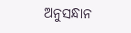ଅନୁସନ୍ଧାନ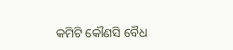କମିଟି କୌଣସି ବୈଧ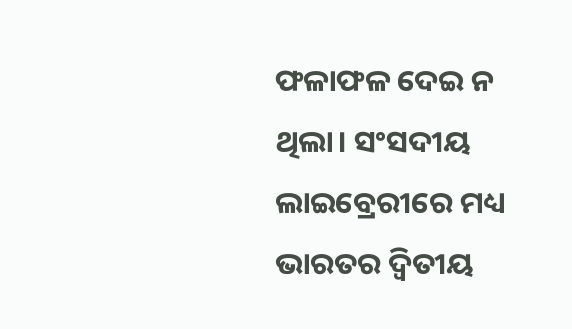ଫଳାଫଳ ଦେଇ ନ ଥିଲା। ସଂସଦୀୟ ଲାଇବ୍ରେରୀରେ ମଧ୍ୟ ଭାରତର ଦ୍ୱିତୀୟ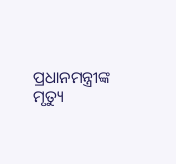ପ୍ରଧାନମନ୍ତ୍ରୀଙ୍କ ମୃତ୍ୟୁ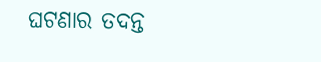ଘଟଣାର ତଦନ୍ତ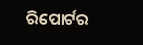ରିପୋର୍ଟର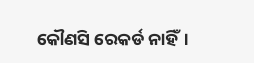କୌଣସି ରେକର୍ଡ ନାହିଁ।